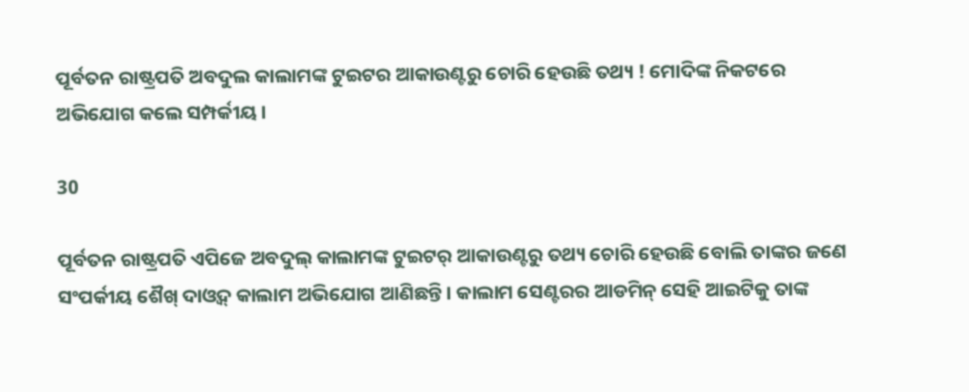ପୂର୍ବତନ ରାଷ୍ଟ୍ରପତି ଅବଦୁଲ କାଲାମଙ୍କ ଟୁଇଟର ଆକାଉଣ୍ଟରୁ ଚୋରି ହେଉଛି ତଥ୍ୟ ! ମୋଦିଙ୍କ ନିକଟରେ ଅଭିଯୋଗ କଲେ ସମ୍ପର୍କୀୟ ।

30

ପୂର୍ବତନ ରାଷ୍ଟ୍ରପତି ଏପିଜେ ଅବଦୁଲ୍ କାଲାମଙ୍କ ଟୁଇଟର୍ ଆକାଉଣ୍ଟରୁ ତଥ୍ୟ ଚୋରି ହେଉଛି ବୋଲି ତାଙ୍କର ଜଣେ ସଂପର୍କୀୟ ଶୈଖ୍ ଦାଓ୍ଵଦ୍ କାଲାମ ଅଭିଯୋଗ ଆଣିଛନ୍ତି । କାଲାମ ସେଣ୍ଟରର ଆଡମିନ୍ ସେହି ଆଇଟିକୁ ତାଙ୍କ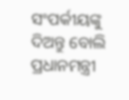ସଂପର୍କୀୟଙ୍କୁ ଦିଅନ୍ତୁ ବୋଲି ପ୍ରଧାନମନ୍ତ୍ରୀ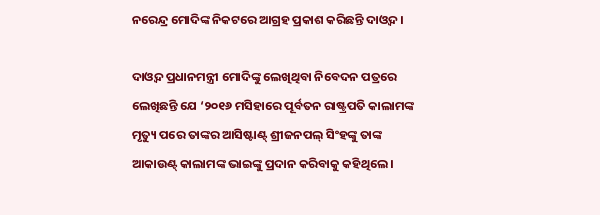ନରେନ୍ଦ୍ର ମୋଦିଙ୍କ ନିକଟରେ ଆଗ୍ରହ ପ୍ରକାଶ କରିଛନ୍ତି ଦାଓ୍ଵଦ ।

ଦାଓ୍ଵଦ ପ୍ରଧାନମନ୍ତ୍ରୀ ମୋଦିଙ୍କୁ ଲେଖିଥିବା ନିବେଦନ ପତ୍ରରେ ଲେଖିଛନ୍ତି ଯେ ‘୨୦୧୬ ମସିହାରେ ପୂର୍ବତନ ରାଷ୍ଟ୍ରପତି କାଲାମଙ୍କ ମୃତ୍ୟୁ ପରେ ତାଙ୍କର ଆସିଷ୍ଟାଣ୍ଟ୍ ଶ୍ରୀଜନପଲ୍ ସିଂହଙ୍କୁ ତାଙ୍କ ଆକାଉଣ୍ଟ୍ କାଲାମଙ୍କ ଭାଇଙ୍କୁ ପ୍ରଦାନ କରିବାକୁ କହିଥିଲେ ।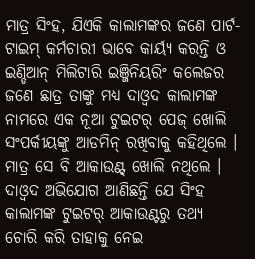ମାତ୍ର ସିଂହ, ଯିଏକି କାଲାମଙ୍କର ଜଣେ ପାର୍ଟ-ଟାଇମ୍ କର୍ମଚାରୀ ଭାବେ କାର୍ୟ୍ୟ କରନ୍ତି ଓ ଇଣ୍ଡିଆନ୍ ମିଲିଟାରି ଇଞ୍ଜିନିୟରିଂ କଲେଜର ଜଣେ ଛାତ୍ର ତାଙ୍କୁ ମଧ୍ୟ ଦାଓ୍ଵଦ କାଲାମଙ୍କ ନାମରେ ଏକ ନୂଆ ଟୁଇଟର୍ ପେଜ୍ ଖୋଲି ସଂପର୍କୀୟଙ୍କୁ ଆଡମିନ୍ ରଖିବାକୁ କହିଥିଲେ । ମାତ୍ର ସେ ବି ଆକାଉଣ୍ଟ୍ ଖୋଲି ନଥିଲେ । ଦାଓ୍ଵଦ ଅଭିଯୋଗ ଆଣିଛନ୍ତି ଯେ ସିଂହ କାଲାମଙ୍କ ଟୁଇଟର୍ ଆକାଉଣ୍ଟରୁ ତଥ୍ୟ ଚୋରି କରି ତାହାକୁ ନେଇ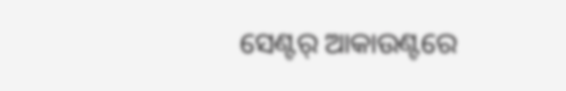ସେଣ୍ଟର୍ ଆକାଉଣ୍ଟରେ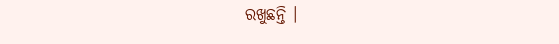ରଖୁଛନ୍ତି ।